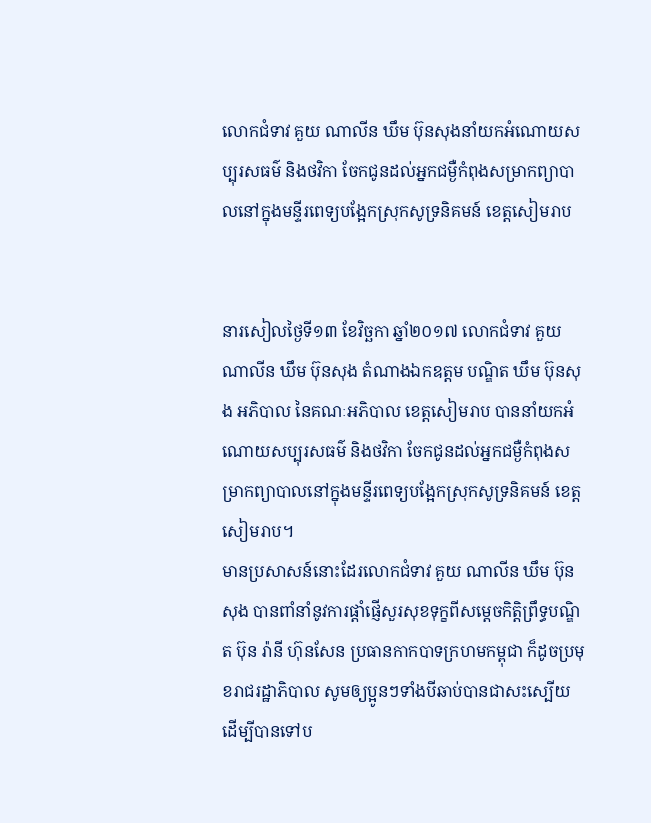លោកជំទាវ គួយ ណាលីន ឃឹម ប៊ុនសុងនាំយកអំណោយសប្បុរសធម៌ និងថវិកា ចែកជូនដល់អ្នកជម្ងឺកំពុងសម្រាកព្យាបាលនៅក្នុងមន្ទីរពេទ្យបង្អែកស្រុកសូទ្រនិគមន៍ ខេត្តសៀមរាប


នារសៀលថ្ងៃទី១៣ ខែវិច្ឆកា ឆ្នាំ២០១៧ លោកជំទាវ គួយ ណាលីន ឃឹម ប៊ុនសុង តំណាងឯកឧត្តម បណ្ឌិត ឃឹម ប៊ុនសុង អភិបាល នៃគណៈអភិបាល ខេត្តសៀមរាប បាននាំយកអំណោយសប្បុរសធម៌ និងថវិកា ចែកជូនដល់អ្នកជម្ងឺកំពុងសម្រាកព្យាបាលនៅក្នុងមន្ទីរពេទ្យបង្អែកស្រុកសូទ្រនិគមន៍ ខេត្តសៀមរាប។
មានប្រសាសន៍នោះដែរលោកជំទាវ គួយ ណាលីន ឃឹម ប៊ុនសុង បានពាំនាំនូវការផ្ដាំផ្ញើសួរសុខទុក្ខពីសម្ដេចកិត្តិព្រឹទ្ធបណ្ឌិត ប៊ុន រ៉ានី ហ៊ុនសែន ប្រធានកាកបាទក្រហមកម្ពុជា ក៏ដូចប្រមុខរាជរដ្ឋាភិបាល សូមឲ្យប្អូនៗទាំងបីឆាប់បានជាសះស្បើយ ដើម្បីបានទៅប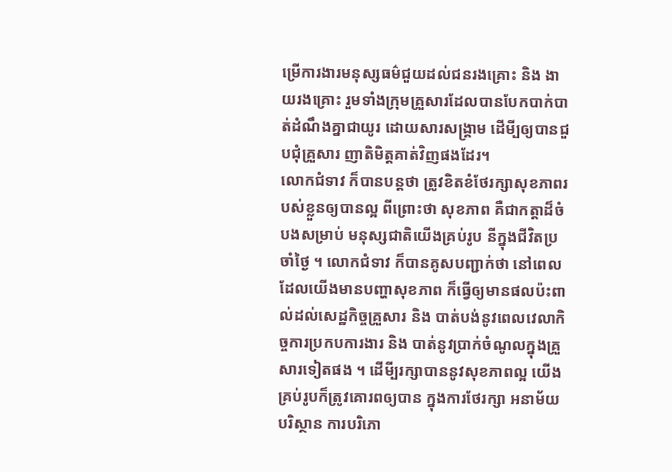ម្រើការងារមនុស្សធម៌ជួយដល់ជនរងគ្រោះ និង ងាយរងគ្រោះ រួមទាំងក្រុមគ្រួសារដែលបានបែកបាក់បាត់ដំណឹងគ្នាជាយូរ ដោយសារសង្គ្រាម ដើមី្បឲ្យបានជួបជុំគ្រួសារ ញាតិមិត្តគាត់វិញផងដែរ។
លោកជំទាវ ក៏បានបន្តថា ត្រូវខិតខំថែរក្សាសុខភាពរបស់ខ្លួនឲ្យបានល្អ ពីព្រោះថា សុខភាព គឺជាកត្តាដ៏ចំបងសម្រាប់ មនុស្សជាតិយើងគ្រប់រូប នីក្នុងជីវិតប្រចាំថ្ងៃ ។ លោកជំទាវ ក៏បានគូសបញ្ជាក់ថា នៅពេលដែលយើងមានបញ្ហាសុខភាព ក៏ធ្វើឲ្យមានផលប៉ះពាល់ដល់សេដ្ឋកិច្ចគ្រួសារ និង បាត់បង់នូវពេលវេលាកិច្ចការប្រកបការងារ និង បាត់នូវប្រាក់ចំណូលក្នុងគ្រួសារទៀតផង ។ ដើមី្បរក្សាបាននូវសុខភាពល្អ យើងគ្រប់រូបក៏ត្រូវគោរពឲ្យបាន ក្នុងការថែរក្សា អនាម័យ បរិស្ថាន ការបរិភោ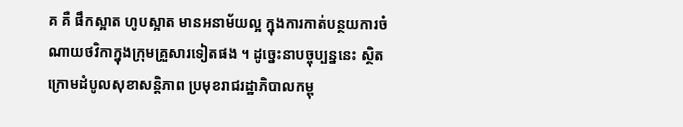គ គឺ ផឹកស្អាត ហូបស្អាត មានអនាម័យល្អ ក្នុងការកាត់បន្ថយការចំណាយថវិកាក្នុងក្រុមគ្រួសារទៀតផង ។ ដូច្នេះនាបច្ចុប្បន្ននេះ ស្ថិតក្រោមដំបូលសុខាសន្តិភាព ប្រមុខរាជរដ្ឋាភិបាលកម្ពុ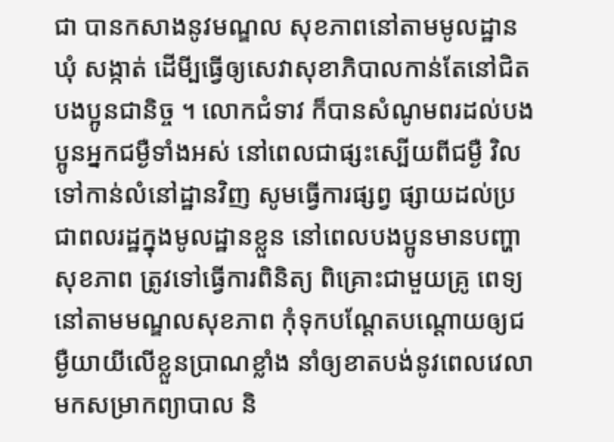ជា បានកសាងនូវមណ្ឌល សុខភាពនៅតាមមូលដ្ឋាន ឃុំ សង្កាត់ ដើមី្បធ្វើឲ្យសេវាសុខាភិបាលកាន់តែនៅជិតបងប្អូនជានិច្ច ។ លោកជំទាវ ក៏បានសំណូមពរដល់បងប្អូនអ្នកជម្ងឺទាំងអស់ នៅពេលជាផ្សះស្បើយពីជម្ងឺ វិលទៅកាន់លំនៅដ្ឋានវិញ សូមធ្វើការផ្សព្វ ផ្សាយដល់ប្រជាពលរដ្ឋក្នុងមូលដ្ឋានខ្លួន នៅពេលបងប្អូនមានបញ្ហាសុខភាព ត្រូវទៅធ្វើការពិនិត្យ ពិគ្រោះជាមួយគ្រូ ពេទ្យនៅតាមមណ្ឌលសុខភាព កុំទុកបណ្តែតបណ្តោយឲ្យជម្ងឺយាយីលើខ្លួនប្រាណខ្លាំង នាំឲ្យខាតបង់នូវពេលវេលាមកសម្រាកព្យាបាល និ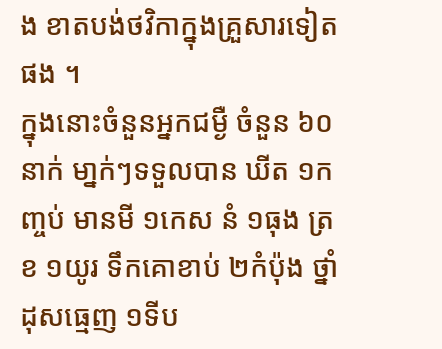ង ខាតបង់ថវិកាក្នុងគ្រួសារទៀតផង ។
ក្នុងនោះចំនួនអ្នកជម្ងឺ ចំនួន ៦០នាក់ មា្នក់ៗទទួលបាន ឃីត ១កញ្ចប់ មានមី ១កេស នំ ១ធុង ត្រខ ១យូរ ទឹកគោខាប់ ២កំប៉ុង ថ្នាំដុសធ្មេញ ១ទីប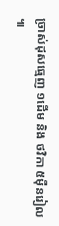ច្រាស់ដុសធ្មេញ ១ដើម និង ថវិកា ៥ម៉ឺនរៀល ៕